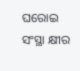ଘରୋଇ ସଂସ୍ଥା କ୍ଷୀର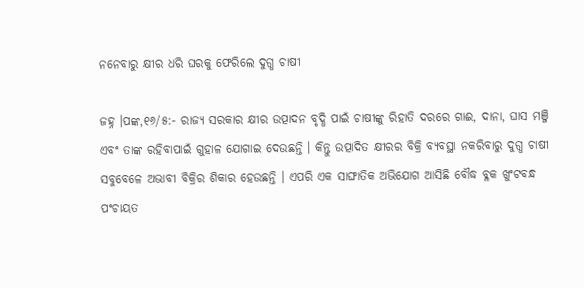ନନେବାରୁ କ୍ଷୀର ଧରି ଘରକୁ ଫେରିଲେ ଦୁଗ୍ଧ ଚାଷୀ

ଜହ୍ନ ।ପଙ୍କ,୧୬/୫:- ରାଜ୍ୟ ସରକାର କ୍ଷୀର ଉତ୍ପାଦନ ବୃଦ୍ଧି ପାଇଁ ଚାଷୀଙ୍କୁ ରିହାତି ଦରରେ ଗାଈ, ଦାନା, ଘାସ ମଞ୍ଜି ଏବଂ ତାଙ୍କ ରହିବାପାଇଁ ଗୁହାଳ ଯୋଗାଇ ଦେଉଛନ୍ତି । କିନ୍ତୁ ଉତ୍ପାଦିତ କ୍ଷୀରର ବିକ୍ରି ବ୍ୟବସ୍ଥା ନକରିବାରୁ ଦୁଗ୍ଧ ଚାଷୀ ସବୁବେଳେ ଅଭାବୀ ବିକ୍ରିର ଶିକାର ହେଉଛନ୍ତି । ଏପରି ଏକ ସାଙ୍ଘାତିକ ଅଭିଯୋଗ ଆସିଛି ବୌଦ୍ଧ ବ୍ଳକ ଖୁଂଟବନ୍ଧ ପଂଚାୟତ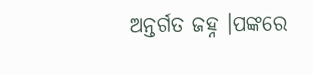ଅନ୍ତର୍ଗତ ଜହ୍ନ ।ପଙ୍କରେ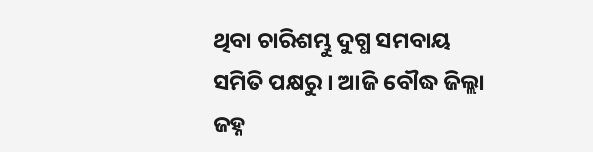ଥିବା ଚାରିଶମ୍ଭୁ ଦୁଗ୍ଧ ସମବାୟ ସମିତି ପକ୍ଷରୁ । ଆଜି ବୌଦ୍ଧ ଜିଲ୍ଲା ଜହ୍ନ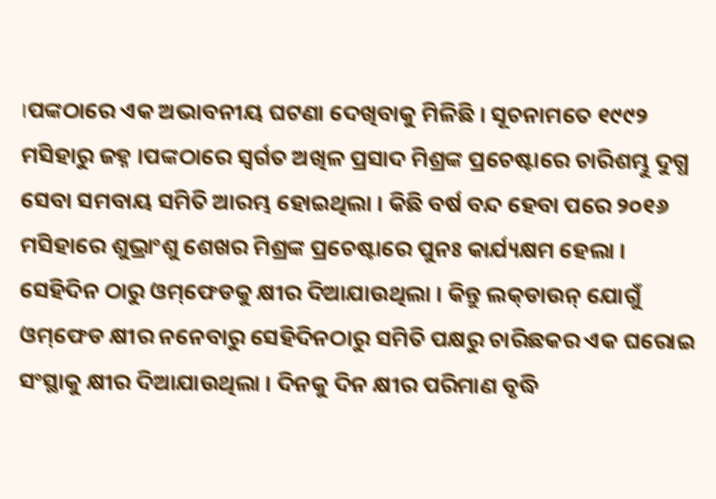।ପଙ୍କଠାରେ ଏକ ଅଭାବନୀୟ ଘଟଣା ଦେଖିବାକୁ ମିଳିଛି । ସୂଚନାମତେ ୧୯୯୨ ମସିହାରୁ ଜହ୍ନ ।ପଙ୍କଠାରେ ସ୍ୱର୍ଗତ ଅଖିଳ ପ୍ରସାଦ ମିଶ୍ରଙ୍କ ପ୍ରଚେଷ୍ଟାରେ ଚାରିଶମ୍ଭୁ ଦୁଗ୍ଧ ସେବା ସମବାୟ ସମିତି ଆରମ୍ଭ ହୋଇଥିଲା । କିଛି ବର୍ଷ ବନ୍ଦ ହେବା ପରେ ୨୦୧୬ ମସିହାରେ ଶୁଭ୍ରାଂଶୁ ଶେଖର ମିଶ୍ରଙ୍କ ପ୍ରଚେଷ୍ଟାରେ ପୁନଃ କାର୍ଯ୍ୟକ୍ଷମ ହେଲା । ସେହିଦିନ ଠାରୁ ଓମ୍‌ଫେଡକୁ କ୍ଷୀର ଦିଆଯାଉଥିଲା । କିନ୍ତୁ ଲକ୍‌ଡାଉନ୍‌ ଯୋଗୁଁ ଓମ୍‌ଫେଡ କ୍ଷୀର ନନେବାରୁ ସେହିଦିନଠାରୁ ସମିତି ପକ୍ଷରୁ ଚାରିଛକର ଏକ ଘରୋଇ ସଂସ୍ଥାକୁ କ୍ଷୀର ଦିଆଯାଉଥିଲା । ଦିନକୁ ଦିନ କ୍ଷୀର ପରିମାଣ ବୃଦ୍ଧି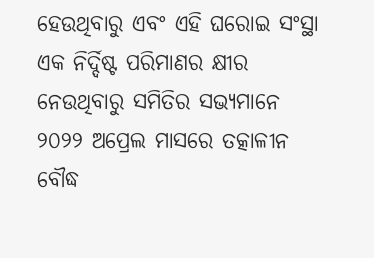ହେଉଥିବାରୁ ଏବଂ ଏହି ଘରୋଇ ସଂସ୍ଥା ଏକ ନିର୍ଦ୍ଦିଷ୍ଟ ପରିମାଣର କ୍ଷୀର ନେଉଥିବାରୁ ସମିତିର ସଭ୍ୟମାନେ ୨୦୨୨ ଅପ୍ରେଲ ମାସରେ ତତ୍କାଳୀନ ବୌଦ୍ଧ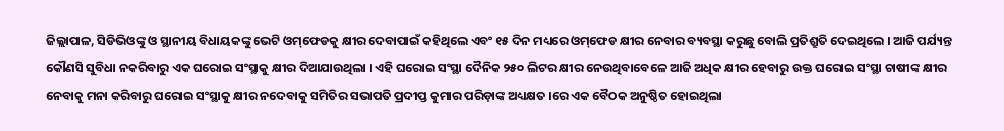ଜିଲ୍ଲାପାଳ, ସିଡିଭିଓଙ୍କୁ ଓ ସ୍ଥାନୀୟ ବିଧାୟକଙ୍କୁ ଭେଟି ଓମ୍‌ଫେଡକୁ କ୍ଷୀର ଦେବାପାଇଁ କହିଥିଲେ ଏବଂ ୧୫ ଦିନ ମଧ୍ୟରେ ଓମ୍‌ଫେଡ କ୍ଷୀର ନେବାର ବ୍ୟବସ୍ଥା କରୁଛୁ ବୋଲି ପ୍ରତିଶ୍ରୁତି ଦେଇଥିଲେ । ଆଜି ପର୍ଯ୍ୟନ୍ତ କୌଣସି ସୁବିଧା ନକରିବାରୁ ଏକ ଘରୋଇ ସଂସ୍ଥାକୁ କ୍ଷୀର ଦିଆଯାଉଥିଲା । ଏହି ଘରୋଇ ସଂସ୍ଥା ଦୈନିକ ୨୫୦ ଲିଟର କ୍ଷୀର ନେଉଥିବାବେଳେ ଆଜି ଅଧିକ କ୍ଷୀର ହେବାରୁ ଉକ୍ତ ଘରୋଇ ସଂସ୍ଥା ଚାଷୀଙ୍କ କ୍ଷୀର ନେବାକୁ ମନା କରିବାରୁ ଘରୋଇ ସଂସ୍ଥାକୁ କ୍ଷୀର ନଦେବାକୁ ସମିତିର ସଭାପତି ପ୍ରଦୀପ୍ତ କୁମାର ପରିଡ଼ାଙ୍କ ଅଧ୍ୟକ୍ଷତ ।ରେ ଏକ ବୈଠକ ଅନୁଷ୍ଠିତ ହୋଇଥିଲା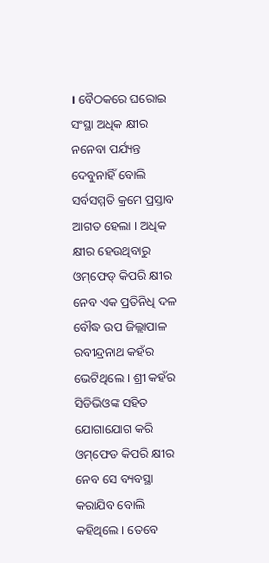। ବୈଠକରେ ଘରୋଇ ସଂସ୍ଥା ଅଧିକ କ୍ଷୀର ନନେବା ପର୍ଯ୍ୟନ୍ତ ଦେବୁନାହିଁ ବୋଲି ସର୍ବସମ୍ମତି କ୍ରମେ ପ୍ରସ୍ତାବ ଆଗତ ହେଲା । ଅଧିକ କ୍ଷୀର ହେଉଥିବାରୁ ଓମ୍‌ଫେଡ୍‌ କିପରି କ୍ଷୀର ନେବ ଏକ ପ୍ରତିନିଧି ଦଳ ବୌଦ୍ଧ ଉପ ଜିଲ୍ଲାପାଳ ରବୀନ୍ଦ୍ରନାଥ କହଁର ଭେଟିଥିଲେ । ଶ୍ରୀ କହଁର ସିଡିଭିଓଙ୍କ ସହିତ ଯୋଗାଯୋଗ କରି ଓମ୍‌ଫେଡ କିପରି କ୍ଷୀର ନେବ ସେ ବ୍ୟବସ୍ଥା କରାଯିବ ବୋଲି କହିଥିଲେ । ତେବେ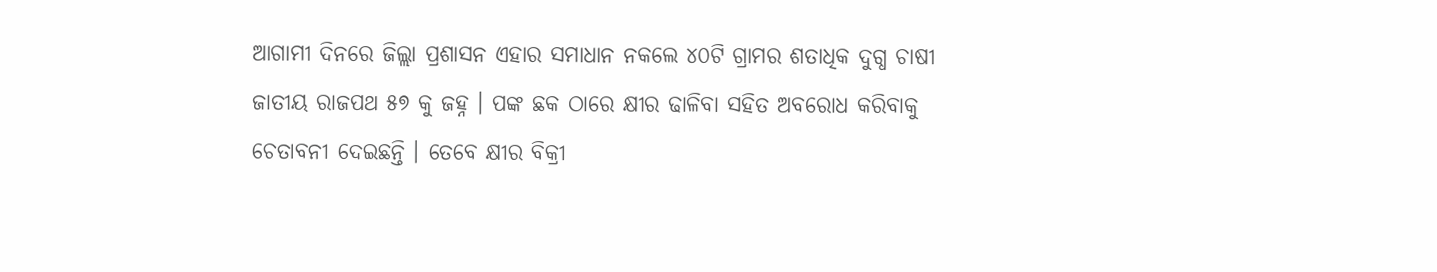ଆଗାମୀ ଦିନରେ ଜିଲ୍ଲା ପ୍ରଶାସନ ଏହାର ସମାଧାନ ନକଲେ ୪୦ଟି ଗ୍ରାମର ଶତାଧିକ ଦୁଗ୍ଧ ଚାଷୀ ଜାତୀୟ ରାଜପଥ ୫୭ କୁ ଜହ୍ନ । ପଙ୍କ ଛକ ଠାରେ କ୍ଷୀର ଢାଳିବା ସହିତ ଅବରୋଧ କରିବାକୁ ଚେତାବନୀ ଦେଇଛନ୍ତି । ତେବେ କ୍ଷୀର ବିକ୍ରୀ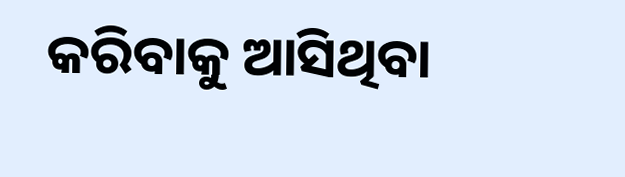କରିବାକୁ ଆସିଥିବା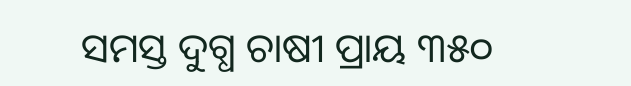ସମସ୍ତ ଦୁଗ୍ଧ ଚାଷୀ ପ୍ରାୟ ୩୫୦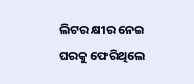ଲିଟର କ୍ଷୀର ନେଇ ଘରକୁ ଫେରିଥିଲେ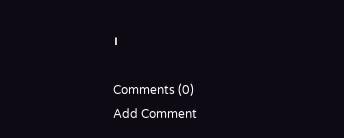।

Comments (0)
Add Comment